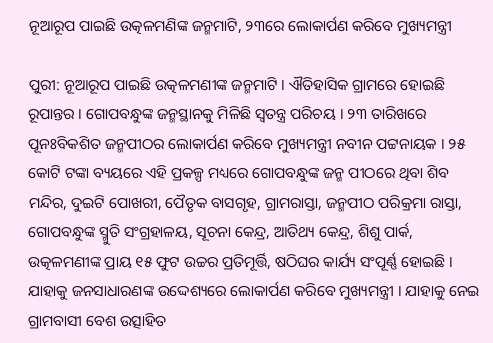ନୂଆରୂପ ପାଇଛି ଉତ୍କଳମଣିଙ୍କ ଜନ୍ମମାଟି, ୨୩ରେ ଲୋକାର୍ପଣ କରିବେ ମୁଖ୍ୟମନ୍ତ୍ରୀ

ପୁରୀ: ନୂଆରୂପ ପାଇଛି ଉତ୍କଳମଣୀଙ୍କ ଜନ୍ମମାଟି । ଐତିହାସିକ ଗ୍ରାମରେ ହୋଇଛି ରୂପାନ୍ତର । ଗୋପବନ୍ଧୁଙ୍କ ଜନ୍ମସ୍ଥାନକୁ ମିଳିଛି ସ୍ବତନ୍ତ୍ର ପରିଚୟ । ୨୩ ତାରିଖରେ ପୂନଃବିକଶିତ ଜନ୍ମପୀଠର ଲୋକାର୍ପଣ କରିବେ ମୁଖ୍ୟମନ୍ତ୍ରୀ ନବୀନ ପଟ୍ଟନାୟକ । ୨୫ କୋଟି ଟଙ୍କା ବ୍ୟୟରେ ଏହି ପ୍ରକଳ୍ପ ମଧ୍ୟରେ ଗୋପବନ୍ଧୁଙ୍କ ଜନ୍ମ ପୀଠରେ ଥିବା ଶିବ ମନ୍ଦିର, ଦୁଇଟି ପୋଖରୀ, ପୈତୃକ ବାସଗୃହ, ଗ୍ରାମରାସ୍ତା, ଜନ୍ମପୀଠ ପରିକ୍ରମା ରାସ୍ତା, ଗୋପବନ୍ଧୁଙ୍କ ସ୍ମୁତି ସଂଗ୍ରହାଳୟ, ସୂଚନା କେନ୍ଦ୍ର, ଆତିଥ୍ୟ କେନ୍ଦ୍ର, ଶିଶୁ ପାର୍କ, ଉତ୍କଳମଣୀଙ୍କ ପ୍ରାୟ ୧୫ ଫୁଟ ଉଚ୍ଚର ପ୍ରତିମୂର୍ତ୍ତି, ଷଠିଘର କାର୍ଯ୍ୟ ସଂପୂର୍ଣ୍ଣ ହୋଇଛି । ଯାହାକୁ ଜନସାଧାରଣଙ୍କ ଉଦ୍ଦେଶ୍ୟରେ ଲୋକାର୍ପଣ କରିବେ ମୁଖ୍ୟମନ୍ତ୍ରୀ । ଯାହାକୁ ନେଇ ଗ୍ରାମବାସୀ ବେଶ ଉତ୍ସାହିତ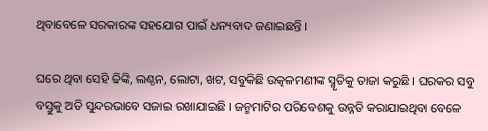ଥିବାବେଳେ ସରକାରଙ୍କ ସହଯୋଗ ପାଇଁ ଧନ୍ୟବାଦ ଜଣାଇଛନ୍ତି ।

ଘରେ ଥିବା ସେହି ଢିଙ୍କି, ଲଣ୍ଠନ, ଲୋଟା, ଖଟ, ସବୁକିଛି ଉତ୍କଳମଣୀଙ୍କ ସ୍ମୃତିକୁ ତାଜା କରୁଛି । ଘରକର ସବୁ ବସ୍ତୁକୁ ଅତି ସୁନ୍ଦରଭାବେ ସଜାଇ ରଖାଯାଇଛି । ଜନ୍ମମାଟିର ପରିବେଶକୁ ଉନ୍ନତି କରାଯାଇଥିବା ବେଳେ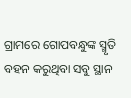ଗ୍ରାମରେ ଗୋପବନ୍ଧୁଙ୍କ ସ୍ମୃତି ବହନ କରୁଥିବା ସବୁ ସ୍ଥାନ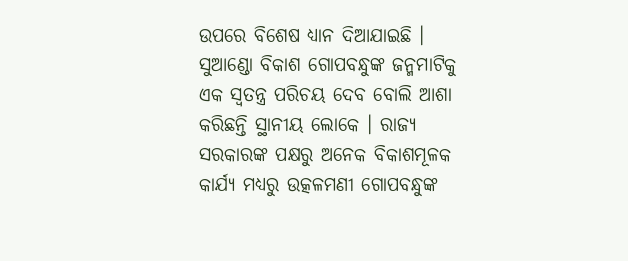ଉପରେ ବିଶେଷ ଧ୍ୟାନ ଦିଆଯାଇଛି । ସୁଆଣ୍ଡୋ ବିକାଶ ଗୋପବନ୍ଧୁଙ୍କ ଜନ୍ମମାଟିକୁ ଏକ ସ୍ବତନ୍ତ୍ର ପରିଚୟ ଦେବ ବୋଲି ଆଶା କରିଛନ୍ତି ସ୍ଥାନୀୟ ଲୋକେ । ରାଜ୍ୟ ସରକାରଙ୍କ ପକ୍ଷରୁ ଅନେକ ବିକାଶମୂଳକ କାର୍ଯ୍ୟ ମଧ୍ୟରୁ ଉତ୍କଳମଣୀ ଗୋପବନ୍ଧୁଙ୍କ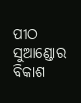ପୀଠ ସୁଆଣ୍ଡୋର ବିକାଶ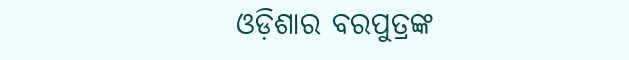ଓଡ଼ିଶାର ବରପୁତ୍ରଙ୍କ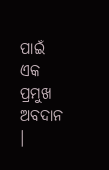ପାଇଁ ଏକ ପ୍ରମୁଖ ଅବଦାନ ।